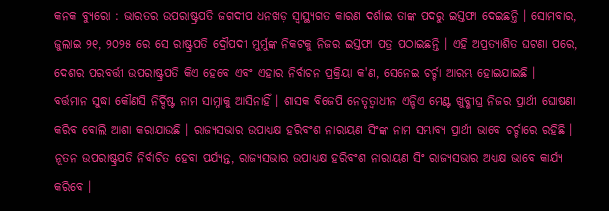କନକ ବ୍ୟୁରୋ : ଭାରତର ଉପରାଷ୍ଟ୍ରପତି ଜଗଦୀପ ଧନଖଡ଼ ସ୍ୱାସ୍ଥ୍ୟଗତ କାରଣ ଦର୍ଶାଇ ତାଙ୍କ ପଦରୁ ଇସ୍ତଫା ଦେଇଛନ୍ତି । ସୋମବାର, ଜୁଲାଇ ୨୧, ୨୦୨୫ ରେ ସେ ରାଷ୍ଟ୍ରପତି ଦ୍ରୌପଦୀ ମୁର୍ମୁଙ୍କ ନିକଟକୁ ନିଜର ଇସ୍ତଫା ପତ୍ର ପଠାଇଛନ୍ତି । ଏହି ଅପ୍ରତ୍ୟାଶିତ ଘଟଣା ପରେ, ଦେଶର ପରବର୍ତ୍ତୀ ଉପରାଷ୍ଟ୍ରପତି କିଏ ହେବେ ଏବଂ ଏହାର ନିର୍ବାଚନ ପ୍ରକ୍ରିୟା କ'ଣ, ସେନେଇ ଚର୍ଚ୍ଚା ଆରମ୍ଭ ହୋଇଯାଇଛି ।
ବର୍ତ୍ତମାନ ସୁଦ୍ଧା କୌଣସି ନିର୍ଦ୍ଦିଷ୍ଟ ନାମ ସାମ୍ନାକୁ ଆସିନାହିଁ । ଶାସକ ବିଜେପି ନେତୃତ୍ୱାଧୀନ ଏନ୍ଡିଏ ମେଣ୍ଟ ଖୁବ୍ଶୀଘ୍ର ନିଜର ପ୍ରାର୍ଥୀ ଘୋଷଣା କରିବ ବୋଲି ଆଶା କରାଯାଉଛି । ରାଜ୍ୟସଭାର ଉପାଧ୍ୟକ୍ଷ ହରିବଂଶ ନାରାୟଣ ସିଂଙ୍କ ନାମ ସମ୍ଭାବ୍ୟ ପ୍ରାର୍ଥୀ ଭାବେ ଚର୍ଚ୍ଚାରେ ରହିଛି । ନୂତନ ଉପରାଷ୍ଟ୍ରପତି ନିର୍ବାଚିତ ହେବା ପର୍ଯ୍ୟନ୍ତ, ରାଜ୍ୟସଭାର ଉପାଧ୍ୟକ୍ଷ ହରିବଂଶ ନାରାୟଣ ସିଂ ରାଜ୍ୟସଭାର ଅଧ୍ୟକ୍ଷ ଭାବେ କାର୍ଯ୍ୟ କରିବେ ।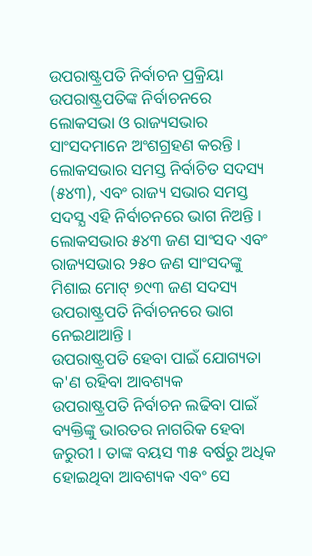ଉପରାଷ୍ଟ୍ରପତି ନିର୍ବାଚନ ପ୍ରକ୍ରିୟା
ଉପରାଷ୍ଟ୍ରପତିଙ୍କ ନିର୍ବାଚନରେ ଲୋକସଭା ଓ ରାଜ୍ୟସଭାର ସାଂସଦମାନେ ଅଂଶଗ୍ରହଣ କରନ୍ତି । ଲୋକସଭାର ସମସ୍ତ ନିର୍ବାଚିତ ସଦସ୍ୟ (୫୪୩), ଏବଂ ରାଜ୍ୟ ସଭାର ସମସ୍ତ ସଦସ୍ଯ ଏହି ନିର୍ବାଚନରେ ଭାଗ ନିଅନ୍ତି । ଲୋକସଭାର ୫୪୩ ଜଣ ସାଂସଦ ଏବଂ ରାଜ୍ୟସଭାର ୨୫୦ ଜଣ ସାଂସଦଙ୍କୁ ମିଶାଇ ମୋଟ୍ ୭୯୩ ଜଣ ସଦସ୍ୟ ଉପରାଷ୍ଟ୍ରପତି ନିର୍ବାଚନରେ ଭାଗ ନେଇଥାଆନ୍ତି ।
ଉପରାଷ୍ଟ୍ରପତି ହେବା ପାଇଁ ଯୋଗ୍ୟତା କ'ଣ ରହିବା ଆବଶ୍ୟକ
ଉପରାଷ୍ଟ୍ରପତି ନିର୍ବାଚନ ଲଢିବା ପାଇଁ ବ୍ୟକ୍ତିଙ୍କୁ ଭାରତର ନାଗରିକ ହେବା ଜରୁରୀ । ତାଙ୍କ ବୟସ ୩୫ ବର୍ଷରୁ ଅଧିକ ହୋଇଥିବା ଆବଶ୍ୟକ ଏବଂ ସେ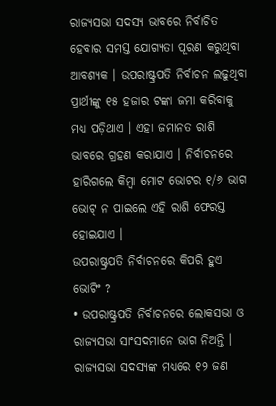ରାଜ୍ୟସଭା ସଦସ୍ୟ ଭାବରେ ନିର୍ବାଚିତ ହେବାର ସମସ୍ତ ଯୋଗ୍ୟତା ପୂରଣ କରୁଥିବା ଆବଶ୍ୟକ । ଉପରାଷ୍ଟ୍ରପତି ନିର୍ବାଚନ ଲଢୁଥିବା ପ୍ରାର୍ଥୀଙ୍କୁ ୧୫ ହଜାର ଟଙ୍କା ଜମା କରିବାକୁ ମଧ୍ୟ ପଡ଼ିଥାଏ । ଏହା ଜମାନତ ରାଶି ଭାବରେ ଗ୍ରହଣ କରାଯାଏ । ନିର୍ବାଚନରେ ହାରିଗଲେ କିମ୍ବା ମୋଟ ଭୋଟର ୧/୬ ଭାଗ ଭୋଟ୍ ନ ପାଇଲେ ଏହି ରାଶି ଫେରସ୍ତ ହୋଇଯାଏ ।
ଉପରାଷ୍ଟ୍ରପତି ନିର୍ବାଚନରେ କିପରି ହୁଏ ଭୋଟିଂ ?
• ଉପରାଷ୍ଟ୍ରପତି ନିର୍ବାଚନରେ ଲୋକସଭା ଓ ରାଜ୍ୟସଭା ସାଂସଦମାନେ ଭାଗ ନିଅନ୍ତି । ରାଜ୍ୟସଭା ସଦସ୍ୟଙ୍କ ମଧ୍ୟରେ ୧୨ ଜଣ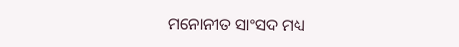ମନୋନୀତ ସାଂସଦ ମଧ୍ୟ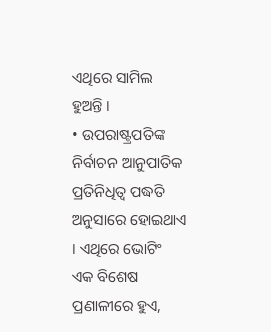ଏଥିରେ ସାମିଲ ହୁଅନ୍ତି ।
• ଉପରାଷ୍ଟ୍ରପତିଙ୍କ ନିର୍ବାଚନ ଆନୁପାତିକ ପ୍ରତିନିଧିତ୍ୱ ପଦ୍ଧତି ଅନୁସାରେ ହୋଇଥାଏ । ଏଥିରେ ଭୋଟିଂ ଏକ ବିଶେଷ ପ୍ରଣାଳୀରେ ହୁଏ,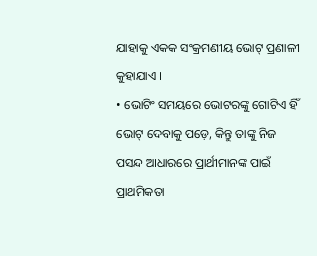ଯାହାକୁ ଏକକ ସଂକ୍ରମଣୀୟ ଭୋଟ୍ ପ୍ରଣାଳୀ କୁହାଯାଏ ।
• ଭୋଟିଂ ସମୟରେ ଭୋଟରଙ୍କୁ ଗୋଟିଏ ହିଁ ଭୋଟ୍ ଦେବାକୁ ପଡ଼େ, କିନ୍ତୁ ତାଙ୍କୁ ନିଜ ପସନ୍ଦ ଆଧାରରେ ପ୍ରାର୍ଥୀମାନଙ୍କ ପାଇଁ ପ୍ରାଥମିକତା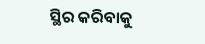ସ୍ଥିର କରିବାକୁ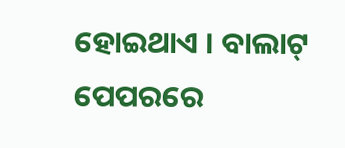ହୋଇଥାଏ । ବାଲାଟ୍ ପେପରରେ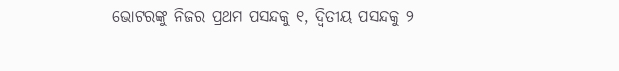ଭୋଟରଙ୍କୁ ନିଜର ପ୍ରଥମ ପସନ୍ଦକୁ ୧, ଦ୍ୱିତୀୟ ପସନ୍ଦକୁ ୨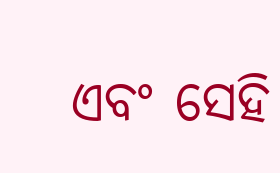ଏବଂ ସେହି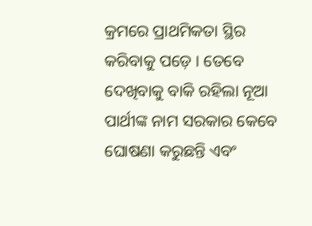କ୍ରମରେ ପ୍ରାଥମିକତା ସ୍ଥିର କରିବାକୁ ପଡ଼େ । ତେବେ ଦେଖିବାକୁ ବାକି ରହିଲା ନୂଆ ପାର୍ଥୀଙ୍କ ନାମ ସରକାର କେବେ ଘୋଷଣା କରୁଛନ୍ତି ଏବଂ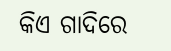କିଏ ଗାଦିରେ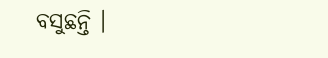ବସୁଛନ୍ତି ।